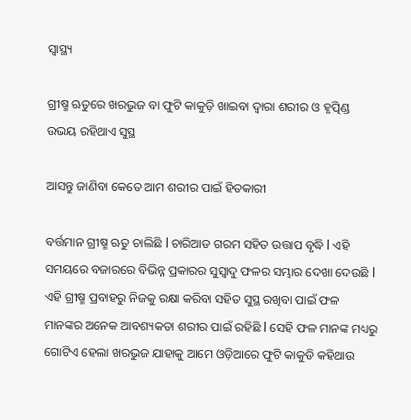ସ୍ୱାସ୍ଥ୍ୟ

ଗ୍ରୀଷ୍ମ ଋତୁରେ ଖରଭୁଜ ବା ଫୁଟି କାକୁଡ଼ି ଖାଇବା ଦ୍ୱାରା ଶରୀର ଓ ହୃତ୍ପିଣ୍ଡ ଉଭୟ ରହିଥାଏ ସୁସ୍ଥ

ଆସନ୍ତୁ ଜାଣିବା କେତେ ଆମ ଶରୀର ପାଇଁ ହିତକାରୀ

ବର୍ତ୍ତମାନ ଗ୍ରୀଷ୍ମ ଋତୁ ଚାଲିଛି l ଚାରିଆଡ ଗରମ ସହିତ ଉତ୍ତାପ ବୃଦ୍ଧି l ଏହି ସମୟରେ ବଜାରରେ ବିଭିନ୍ନ ପ୍ରକାରର ସୁସ୍ୱାଦୁ ଫଳର ସମ୍ଭାର ଦେଖା ଦେଉଛି l ଏହି ଗ୍ରୀଷ୍ମ ପ୍ରବାହରୁ ନିଜକୁ ରକ୍ଷା କରିବା ସହିତ ସୁସ୍ଥ ରଖିବା ପାଇଁ ଫଳ ମାନଙ୍କର ଅନେକ ଆବଶ୍ୟକତା ଶରୀର ପାଇଁ ରହିଛି l ସେହି ଫଳ ମାନଙ୍କ ମଧ୍ୟରୁ ଗୋଟିଏ ହେଲା ଖରଭୁଜ ଯାହାକୁ ଆମେ ଓଡ଼ିଆରେ ଫୁଟି କାକୁଡି କହିଥାଉ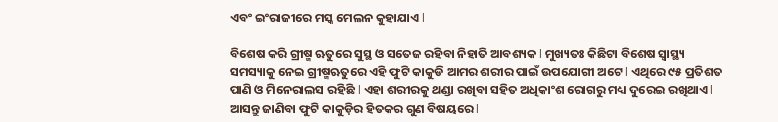ଏବଂ ଇଂରାଜୀରେ ମସ୍କ ମେଲନ କୁହାଯାଏ l

ବିଶେଷ କରି ଗ୍ରୀଷ୍ମ ଋତୁରେ ସୁସ୍ଥ ଓ ସତେଜ ରହିବା ନିହାତି ଆବଶ୍ୟକ l ମୁଖ୍ୟତଃ କିଛିଟା ବିଶେଷ ସ୍ୱାସ୍ଥ୍ୟ ସମସ୍ୟାକୁ ନେଇ ଗ୍ରୀଷ୍ମଋତୁରେ ଏହି ଫୁଟି କାକୁଡି ଆମର ଶରୀର ପାଇଁ ଉପଯୋଗୀ ଅଟେ l ଏଥିରେ ୯୫ ପ୍ରତିଶତ ପାଣି ଓ ମିନେରାଲସ ରହିଛି l ଏହା ଶରୀରକୁ ଥଣ୍ଡା ରଖିବା ସହିତ ଅଧିକାଂଶ ରୋଗରୁ ମଧ୍ୟ ଦୁରେଇ ରଖିଥାଏ l ଆସନ୍ତୁ ଜାଣିବା ଫୁଟି କାକୁଡ଼ିର ହିତକର ଗୁଣ ବିଷୟରେ l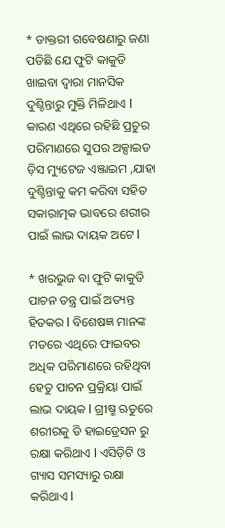* ଡାକ୍ତରୀ ଗବେଷଣାରୁ ଜଣା ପଡିଛି ଯେ ଫୁଟି କାକୁଡି ଖାଇବା ଦ୍ୱାରା ମାନସିକ ଦୁଶ୍ଚିନ୍ତାରୁ ମୁକ୍ତି ମିଳିଥାଏ l କାରଣ ଏଥିରେ ରହିଛି ପ୍ରଚୁର ପରିମାଣରେ ସୁପର ଅକ୍ସାଇଡ ଡ଼ିସ ମ୍ୟୁଟେଜ ଏଞ୍ଜାଇମ ,ଯାହା ଦୁଶ୍ଚିନ୍ତାକୁ କମ କରିବା ସହିତ ସକାରାତ୍ମକ ଭାବରେ ଶରୀର ପାଇଁ ଲାଭ ଦାୟକ ଅଟେ l

* ଖରଭୁଜ ବା ଫୁଟି କାକୁଡି ପାଚନ ତନ୍ତ୍ର ପାଇଁ ଅତ୍ୟନ୍ତ ହିତକର l ବିଶେଷଜ୍ଞ ମାନଙ୍କ ମତରେ ଏଥିରେ ଫାଇବର ଅଧିକ ପରିମାଣରେ ରହିଥିବା ହେତୁ ପାଚନ ପ୍ରକ୍ରିୟା ପାଇଁ ଲାଭ ଦାୟକ l ଗ୍ରୀଷ୍ମ ଋତୁରେ ଶରୀରକୁ ଡି ହାଇଡ୍ରେସନ ରୁ ରକ୍ଷା କରିଥାଏ l ଏସିଡ଼ିଟି ଓ ଗ୍ୟାସ ସମସ୍ୟାରୁ ରକ୍ଷା କରିଥାଏ l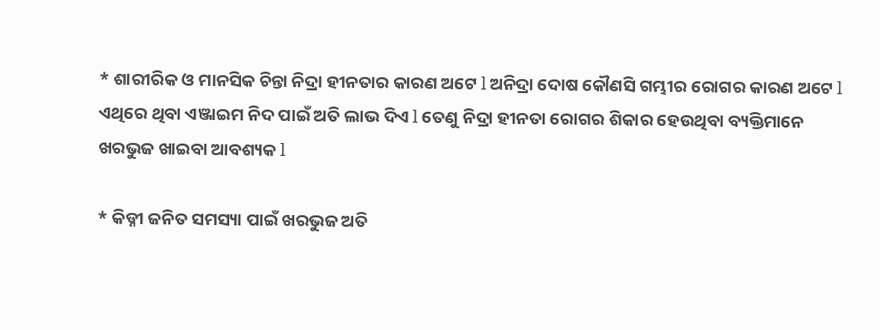* ଶାରୀରିକ ଓ ମାନସିକ ଚିନ୍ତା ନିଦ୍ରା ହୀନତାର କାରଣ ଅଟେ l ଅନିଦ୍ରା ଦୋଷ କୌଣସି ଗମ୍ଭୀର ରୋଗର କାରଣ ଅଟେ l ଏଥିରେ ଥିବା ଏଞ୍ଜାଇମ ନିଦ ପାଇଁ ଅତି ଲାଭ ଦିଏ l ତେଣୁ ନିଦ୍ରା ହୀନତା ରୋଗର ଶିକାର ହେଉଥିବା ବ୍ୟକ୍ତିମାନେ ଖରଭୁଜ ଖାଇବା ଆବଶ୍ୟକ l

* କିଡ୍ନୀ ଜନିତ ସମସ୍ୟା ପାଇଁ ଖରଭୁଜ ଅତି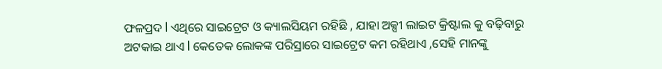ଫଳପ୍ରଦ l ଏଥିରେ ସାଇଟ୍ରେଟ ଓ କ୍ୟାଲସିୟମ ରହିଛି , ଯାହା ଅକ୍ସୀ ଲାଇଟ କ୍ରିଷ୍ଟାଲ କୁ ବଢ଼ିବାରୁ ଅଟକାଇ ଥାଏ l କେତେକ ଲୋକଙ୍କ ପରିସ୍ରାରେ ସାଇଟ୍ରେଟ କମ ରହିଥାଏ ,ସେହି ମାନଙ୍କୁ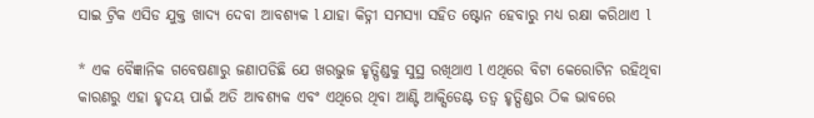ସାଇ ଟ୍ରିକ ଏସିଡ ଯୁକ୍ତ ଖାଦ୍ୟ ଦେବା ଆବଶ୍ୟକ l ଯାହା କିଡ୍ନୀ ସମସ୍ୟା ସହିତ ଷ୍ଟୋନ ହେବାରୁ ମଧ୍ୟ ରକ୍ଷା କରିଥାଏ l

* ଏକ ବୈଜ୍ଞାନିକ ଗବେଷଣାରୁ ଜଣାପଡିଛି ଯେ ଖରଭୁଜ ହୃତ୍ପିଣ୍ଡକୁ ସୁସ୍ଥ ରଖିଥାଏ l ଏଥିରେ ବିଟା କେରୋଟିନ ରହିଥିବା କାରଣରୁ ଏହା ହୃଦୟ ପାଇଁ ଅତି ଆବଶ୍ୟକ ଏବଂ ଏଥିରେ ଥିବା ଆଣ୍ଟି ଆକ୍ସିଡେଣ୍ଟ ତତ୍ୱ ହୃତ୍ପିଣ୍ଡର ଠିକ ଭାବରେ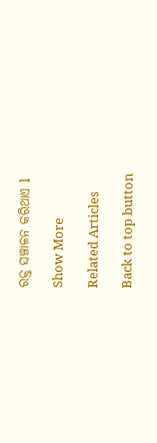ରକ୍ତ ସଞ୍ଚାଳନ କରିଥାଏ l

Show More

Related Articles

Back to top button